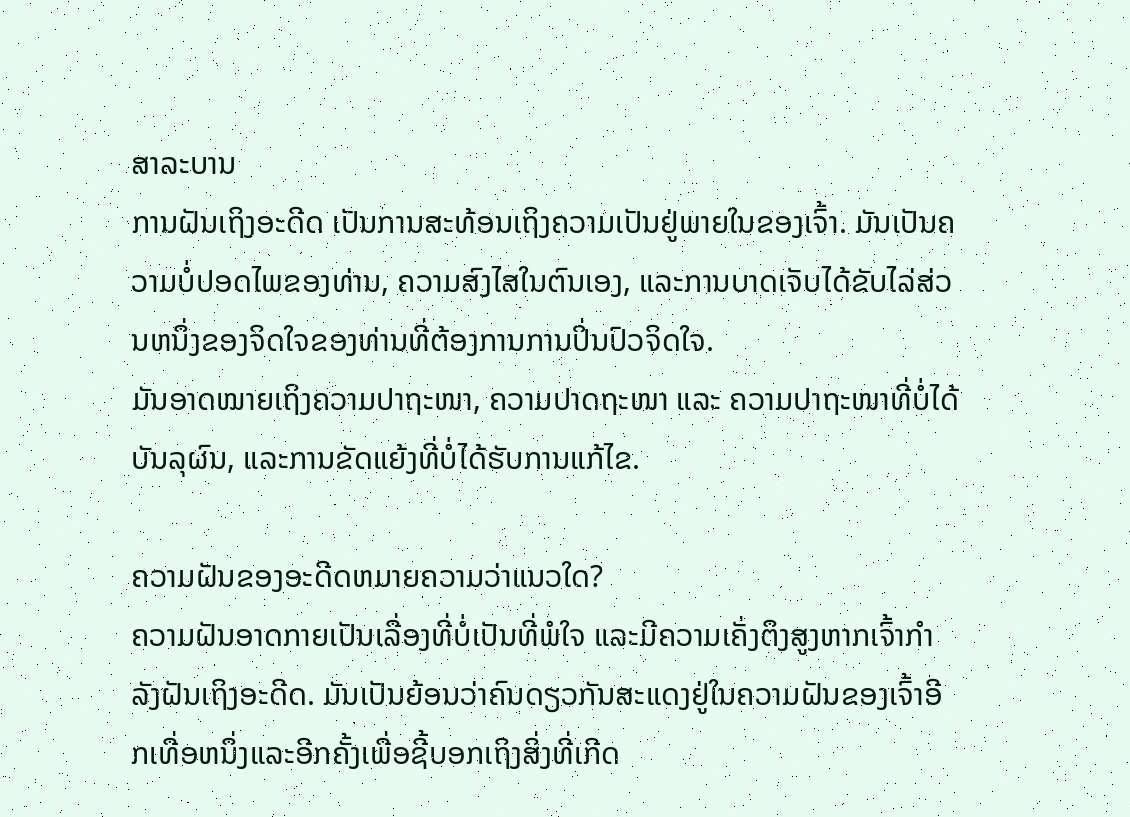ສາລະບານ
ການຝັນເຖິງອະດີດ ເປັນການສະທ້ອນເຖິງຄວາມເປັນຢູ່ພາຍໃນຂອງເຈົ້າ. ມັນເປັນຄວາມບໍ່ປອດໄພຂອງທ່ານ, ຄວາມສົງໄສໃນຕົນເອງ, ແລະການບາດເຈັບໄດ້ຂັບໄລ່ສ່ວນຫນຶ່ງຂອງຈິດໃຈຂອງທ່ານທີ່ຕ້ອງການການປິ່ນປົວຈິດໃຈ.
ມັນອາດໝາຍເຖິງຄວາມປາຖະໜາ, ຄວາມປາດຖະໜາ ແລະ ຄວາມປາຖະໜາທີ່ບໍ່ໄດ້ບັນລຸຜົນ, ແລະການຂັດແຍ້ງທີ່ບໍ່ໄດ້ຮັບການແກ້ໄຂ.

ຄວາມຝັນຂອງອະດີດຫມາຍຄວາມວ່າແນວໃດ?
ຄວາມຝັນອາດກາຍເປັນເລື່ອງທີ່ບໍ່ເປັນທີ່ພໍໃຈ ແລະມີຄວາມເຄັ່ງຕຶງສູງຫາກເຈົ້າກຳລັງຝັນເຖິງອະດີດ. ມັນເປັນຍ້ອນວ່າຄົນດຽວກັນສະແດງຢູ່ໃນຄວາມຝັນຂອງເຈົ້າອີກເທື່ອຫນຶ່ງແລະອີກຄັ້ງເພື່ອຊີ້ບອກເຖິງສິ່ງທີ່ເກີດ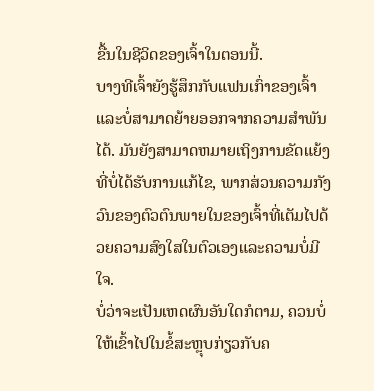ຂື້ນໃນຊີວິດຂອງເຈົ້າໃນຕອນນີ້.
ບາງທີເຈົ້າຍັງຮູ້ສຶກກັບແຟນເກົ່າຂອງເຈົ້າ ແລະບໍ່ສາມາດຍ້າຍອອກຈາກຄວາມສຳພັນໄດ້. ມັນຍັງສາມາດຫມາຍເຖິງການຂັດແຍ້ງທີ່ບໍ່ໄດ້ຮັບການແກ້ໄຂ, ພາກສ່ວນຄວາມກັງວົນຂອງຕົວຕົນພາຍໃນຂອງເຈົ້າທີ່ເຕັມໄປດ້ວຍຄວາມສົງໃສໃນຕົວເອງແລະຄວາມບໍ່ມີໃຈ.
ບໍ່ວ່າຈະເປັນເຫດຜົນອັນໃດກໍຕາມ, ຄວນບໍ່ໃຫ້ເຂົ້າໄປໃນຂໍ້ສະຫຼຸບກ່ຽວກັບຄ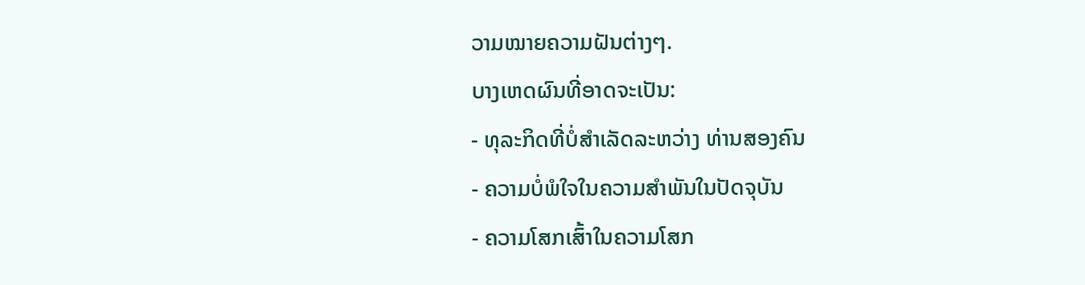ວາມໝາຍຄວາມຝັນຕ່າງໆ.
ບາງເຫດຜົນທີ່ອາດຈະເປັນ:
- ທຸລະກິດທີ່ບໍ່ສຳເລັດລະຫວ່າງ ທ່ານສອງຄົນ
- ຄວາມບໍ່ພໍໃຈໃນຄວາມສຳພັນໃນປັດຈຸບັນ
- ຄວາມໂສກເສົ້າໃນຄວາມໂສກ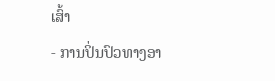ເສົ້າ
- ການປິ່ນປົວທາງອາ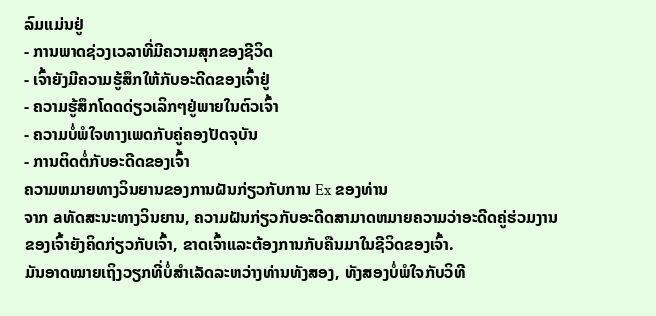ລົມແມ່ນຢູ່
- ການພາດຊ່ວງເວລາທີ່ມີຄວາມສຸກຂອງຊີວິດ
- ເຈົ້າຍັງມີຄວາມຮູ້ສຶກໃຫ້ກັບອະດີດຂອງເຈົ້າຢູ່
- ຄວາມຮູ້ສຶກໂດດດ່ຽວເລິກໆຢູ່ພາຍໃນຕົວເຈົ້າ
- ຄວາມບໍ່ພໍໃຈທາງເພດກັບຄູ່ຄອງປັດຈຸບັນ
- ການຕິດຕໍ່ກັບອະດີດຂອງເຈົ້າ
ຄວາມຫມາຍທາງວິນຍານຂອງການຝັນກ່ຽວກັບການ Ex ຂອງທ່ານ
ຈາກ aທັດສະນະທາງວິນຍານ, ຄວາມຝັນກ່ຽວກັບອະດີດສາມາດຫມາຍຄວາມວ່າອະດີດຄູ່ຮ່ວມງານຂອງເຈົ້າຍັງຄິດກ່ຽວກັບເຈົ້າ, ຂາດເຈົ້າແລະຕ້ອງການກັບຄືນມາໃນຊີວິດຂອງເຈົ້າ.
ມັນອາດໝາຍເຖິງວຽກທີ່ບໍ່ສຳເລັດລະຫວ່າງທ່ານທັງສອງ, ທັງສອງບໍ່ພໍໃຈກັບວິທີ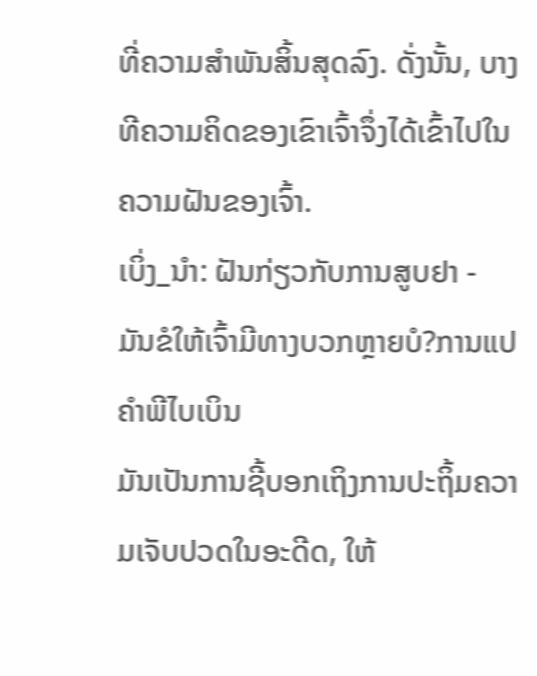ທີ່ຄວາມສຳພັນສິ້ນສຸດລົງ. ດັ່ງນັ້ນ, ບາງທີຄວາມຄິດຂອງເຂົາເຈົ້າຈຶ່ງໄດ້ເຂົ້າໄປໃນຄວາມຝັນຂອງເຈົ້າ.
ເບິ່ງ_ນຳ: ຝັນກ່ຽວກັບການສູບຢາ - ມັນຂໍໃຫ້ເຈົ້າມີທາງບວກຫຼາຍບໍ?ການແປຄໍາພີໄບເບິນ
ມັນເປັນການຊີ້ບອກເຖິງການປະຖິ້ມຄວາມເຈັບປວດໃນອະດີດ, ໃຫ້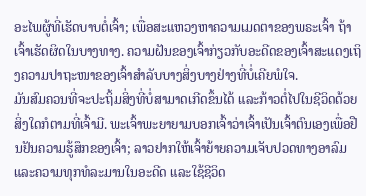ອະໄພຜູ້ທີ່ເຮັດບາບຕໍ່ເຈົ້າ; ເພື່ອສະແຫວງຫາຄວາມເມດຕາຂອງພຣະເຈົ້າ ຖ້າເຈົ້າເຮັດຜິດໃນບາງທາງ. ຄວາມຝັນຂອງເຈົ້າກ່ຽວກັບອະດີດຂອງເຈົ້າສະແດງເຖິງຄວາມປາຖະໜາຂອງເຈົ້າສໍາລັບບາງສິ່ງບາງຢ່າງທີ່ບໍ່ເຄີຍພໍໃຈ.
ມັນສົມຄວນທີ່ຈະປະຖິ້ມສິ່ງທີ່ບໍ່ສາມາດເກີດຂຶ້ນໄດ້ ແລະກ້າວຕໍ່ໄປໃນຊີວິດດ້ວຍສິ່ງໃດກໍຕາມທີ່ເຈົ້າມີ. ພະເຈົ້າພະຍາຍາມບອກເຈົ້າວ່າເຈົ້າເປັນເຈົ້າຕົນເອງເພື່ອຢືນຢັນຄວາມຮູ້ສຶກຂອງເຈົ້າ; ລາວຢາກໃຫ້ເຈົ້າຍ້າຍຄວາມເຈັບປວດທາງອາລົມ ແລະຄວາມທຸກທໍລະມານໃນອະດີດ ແລະໃຊ້ຊີວິດ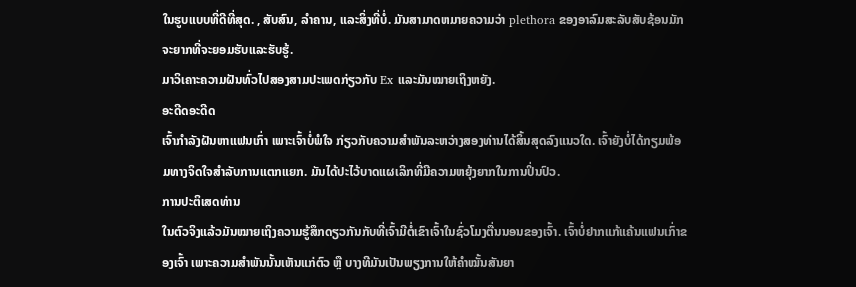ໃນຮູບແບບທີ່ດີທີ່ສຸດ. , ສັບສົນ, ລໍາຄານ, ແລະສິ່ງທີ່ບໍ່. ມັນສາມາດຫມາຍຄວາມວ່າ plethora ຂອງອາລົມສະລັບສັບຊ້ອນມັກຈະຍາກທີ່ຈະຍອມຮັບແລະຮັບຮູ້.
ມາວິເຄາະຄວາມຝັນທົ່ວໄປສອງສາມປະເພດກ່ຽວກັບ Ex ແລະມັນໝາຍເຖິງຫຍັງ.
ອະດີດອະດີດ
ເຈົ້າກຳລັງຝັນຫາແຟນເກົ່າ ເພາະເຈົ້າບໍ່ພໍໃຈ ກ່ຽວກັບຄວາມສຳພັນລະຫວ່າງສອງທ່ານໄດ້ສິ້ນສຸດລົງແນວໃດ. ເຈົ້າຍັງບໍ່ໄດ້ກຽມພ້ອມທາງຈິດໃຈສໍາລັບການແຕກແຍກ. ມັນໄດ້ປະໄວ້ບາດແຜເລິກທີ່ມີຄວາມຫຍຸ້ງຍາກໃນການປິ່ນປົວ.
ການປະຕິເສດທ່ານ
ໃນຕົວຈິງແລ້ວມັນໝາຍເຖິງຄວາມຮູ້ສຶກດຽວກັນກັບທີ່ເຈົ້າມີຕໍ່ເຂົາເຈົ້າໃນຊົ່ວໂມງຕື່ນນອນຂອງເຈົ້າ. ເຈົ້າບໍ່ຢາກແກ້ແຄ້ນແຟນເກົ່າຂອງເຈົ້າ ເພາະຄວາມສຳພັນນັ້ນເຫັນແກ່ຕົວ ຫຼື ບາງທີມັນເປັນພຽງການໃຫ້ຄຳໝັ້ນສັນຍາ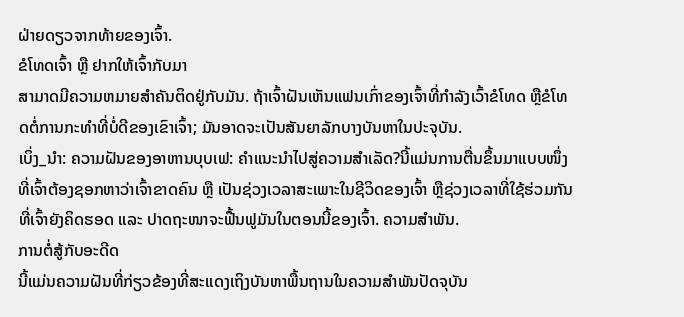ຝ່າຍດຽວຈາກທ້າຍຂອງເຈົ້າ.
ຂໍໂທດເຈົ້າ ຫຼື ຢາກໃຫ້ເຈົ້າກັບມາ
ສາມາດມີຄວາມຫມາຍສໍາຄັນຕິດຢູ່ກັບມັນ. ຖ້າເຈົ້າຝັນເຫັນແຟນເກົ່າຂອງເຈົ້າທີ່ກຳລັງເວົ້າຂໍໂທດ ຫຼືຂໍໂທດຕໍ່ການກະທໍາທີ່ບໍ່ດີຂອງເຂົາເຈົ້າ; ມັນອາດຈະເປັນສັນຍາລັກບາງບັນຫາໃນປະຈຸບັນ.
ເບິ່ງ_ນຳ: ຄວາມຝັນຂອງອາຫານບຸບເຟ: ຄໍາແນະນໍາໄປສູ່ຄວາມສໍາເລັດ?ນີ້ແມ່ນການຕື່ນຂຶ້ນມາແບບໜຶ່ງທີ່ເຈົ້າຕ້ອງຊອກຫາວ່າເຈົ້າຂາດຄົນ ຫຼື ເປັນຊ່ວງເວລາສະເພາະໃນຊີວິດຂອງເຈົ້າ ຫຼືຊ່ວງເວລາທີ່ໃຊ້ຮ່ວມກັນທີ່ເຈົ້າຍັງຄິດຮອດ ແລະ ປາດຖະໜາຈະຟື້ນຟູມັນໃນຕອນນີ້ຂອງເຈົ້າ. ຄວາມສໍາພັນ.
ການຕໍ່ສູ້ກັບອະດີດ
ນີ້ແມ່ນຄວາມຝັນທີ່ກ່ຽວຂ້ອງທີ່ສະແດງເຖິງບັນຫາພື້ນຖານໃນຄວາມສຳພັນປັດຈຸບັນ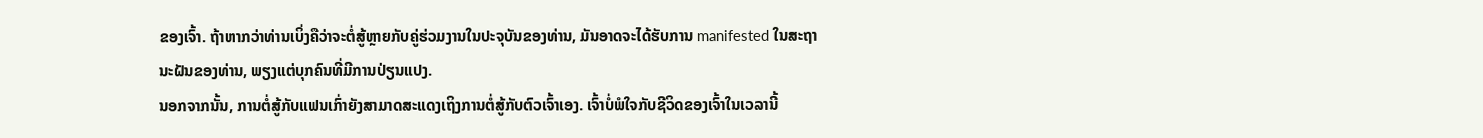ຂອງເຈົ້າ. ຖ້າຫາກວ່າທ່ານເບິ່ງຄືວ່າຈະຕໍ່ສູ້ຫຼາຍກັບຄູ່ຮ່ວມງານໃນປະຈຸບັນຂອງທ່ານ, ມັນອາດຈະໄດ້ຮັບການ manifested ໃນສະຖານະຝັນຂອງທ່ານ, ພຽງແຕ່ບຸກຄົນທີ່ມີການປ່ຽນແປງ.
ນອກຈາກນັ້ນ, ການຕໍ່ສູ້ກັບແຟນເກົ່າຍັງສາມາດສະແດງເຖິງການຕໍ່ສູ້ກັບຕົວເຈົ້າເອງ. ເຈົ້າບໍ່ພໍໃຈກັບຊີວິດຂອງເຈົ້າໃນເວລານີ້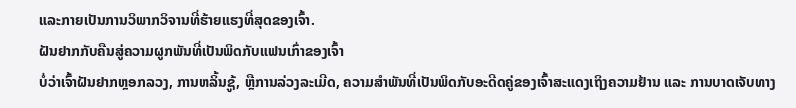ແລະກາຍເປັນການວິພາກວິຈານທີ່ຮ້າຍແຮງທີ່ສຸດຂອງເຈົ້າ.
ຝັນຢາກກັບຄືນສູ່ຄວາມຜູກພັນທີ່ເປັນພິດກັບແຟນເກົ່າຂອງເຈົ້າ
ບໍ່ວ່າເຈົ້າຝັນຢາກຫຼອກລວງ, ການຫລິ້ນຊູ້, ຫຼືການລ່ວງລະເມີດ, ຄວາມສໍາພັນທີ່ເປັນພິດກັບອະດີດຄູ່ຂອງເຈົ້າສະແດງເຖິງຄວາມຢ້ານ ແລະ ການບາດເຈັບທາງ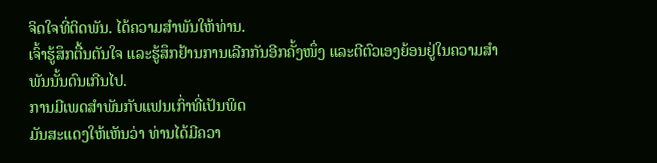ຈິດໃຈທີ່ຕິດພັນ. ໄດ້ຄວາມສໍາພັນໃຫ້ທ່ານ.
ເຈົ້າຮູ້ສຶກຕື້ນຕັນໃຈ ແລະຮູ້ສຶກຢ້ານການເລີກກັນອີກຄັ້ງໜຶ່ງ ແລະຕີຕົວເອງຍ້ອນຢູ່ໃນຄວາມສຳພັນນັ້ນດົນເກີນໄປ.
ການມີເພດສຳພັນກັບແຟນເກົ່າທີ່ເປັນພິດ
ມັນສະແດງໃຫ້ເຫັນວ່າ ທ່ານໄດ້ມີຄວາ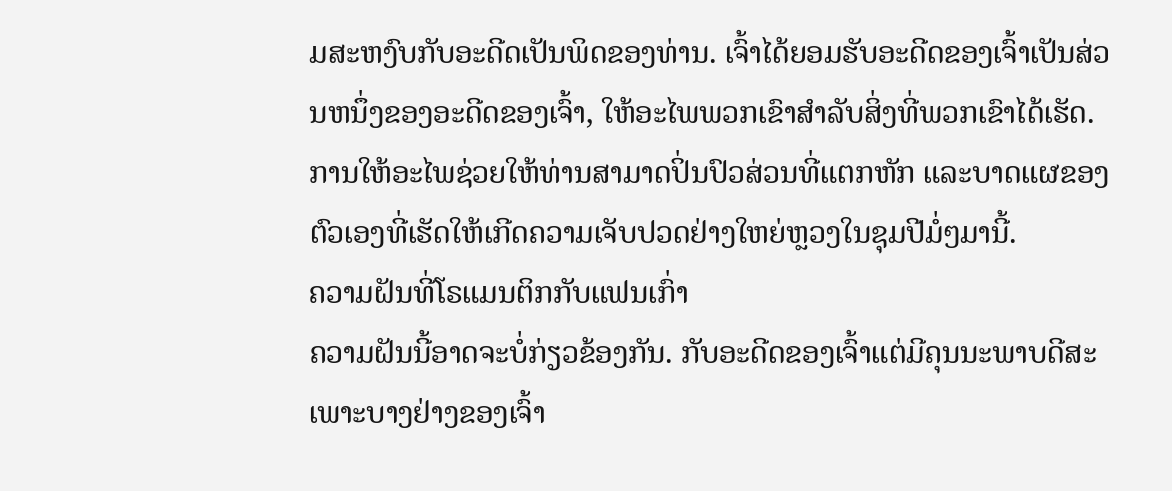ມສະຫງົບກັບອະດີດເປັນພິດຂອງທ່ານ. ເຈົ້າໄດ້ຍອມຮັບອະດີດຂອງເຈົ້າເປັນສ່ວນຫນຶ່ງຂອງອະດີດຂອງເຈົ້າ, ໃຫ້ອະໄພພວກເຂົາສໍາລັບສິ່ງທີ່ພວກເຂົາໄດ້ເຮັດ.
ການໃຫ້ອະໄພຊ່ວຍໃຫ້ທ່ານສາມາດປິ່ນປົວສ່ວນທີ່ແຕກຫັກ ແລະບາດແຜຂອງຕົວເອງທີ່ເຮັດໃຫ້ເກີດຄວາມເຈັບປວດຢ່າງໃຫຍ່ຫຼວງໃນຊຸມປີມໍ່ໆມານີ້.
ຄວາມຝັນທີ່ໂຣແມນຕິກກັບແຟນເກົ່າ
ຄວາມຝັນນີ້ອາດຈະບໍ່ກ່ຽວຂ້ອງກັນ. ກັບອະດີດຂອງເຈົ້າແຕ່ມີຄຸນນະພາບດີສະເພາະບາງຢ່າງຂອງເຈົ້າ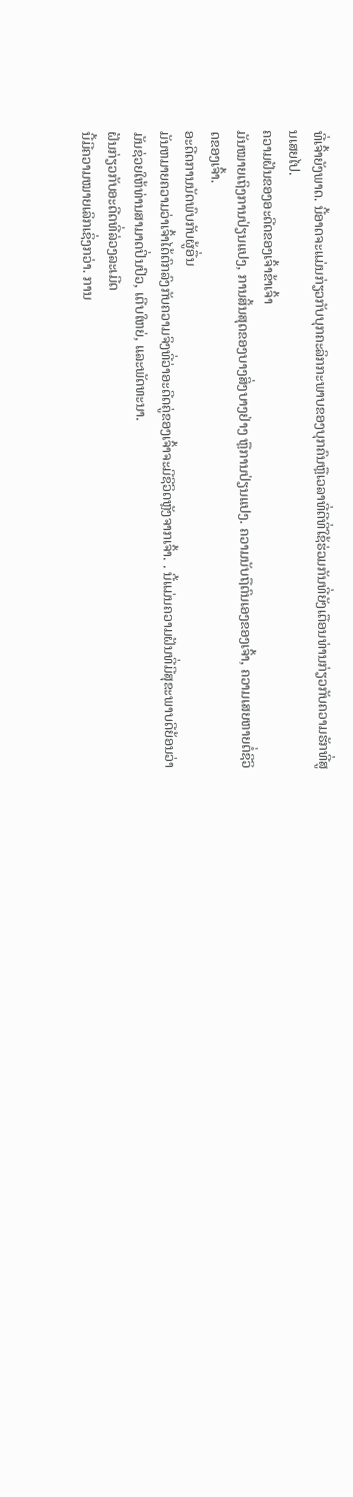ທີ່ເຈົ້າຍັງພາດ. ນີ້ອາດຈະແມ່ນກ່ຽວກັບບຸກຄະລິກກະພາບຂອງບຸກຄົນຫຼືເວລາທີ່ດີທີ່ໃຊ້ຮ່ວມກັນທີ່ຍັງເຕືອນທ່ານກ່ຽວກັບຄວາມຮັກທີ່ສູນເສຍໄປ.
ຄວາມຝັນຂອງອະດີດຂອງເຈົ້າຂ້າເຈົ້າ
ມັນໝາຍເຖິງການປ່ຽນແປງ, ການສິ້ນສຸດຂອງບາງສິ່ງບາງຢ່າງ ຫຼືການປ່ຽນແປງ. ຄວາມນັບຖືຕົນເອງຂອງເຈົ້າ, ຄວາມເສຍຫາຍຕໍ່ຊີວິດຂອງເຈົ້າ.
ອະດີດການນັດພົບກັບຜູ້ອື່ນ
ມັນຫມາຍຄວາມວ່າເຈົ້າໄດ້ຕົກລົງກັບຄວາມຈິງທີ່ວ່າອະດີດຄູ່ຂອງເຈົ້າຈະມີຊີວິດຫຼັງຈາກເຈົ້າ. . ນີ້ແມ່ນຄວາມຝັນທີ່ມີສຸຂະພາບດີຍ້ອນວ່າມັນຊ່ວຍໃຫ້ທ່ານສາມາດປິ່ນປົວ, ເຕີບໃຫຍ່, ແລະພັດທະນາ.
ຝັນກ່ຽວກັບອະດີດທີ່ລ່ວງລະເມີດ
ນີ້ມີຄວາມໝາຍເລິກເຊິ່ງກວ່າ. ການ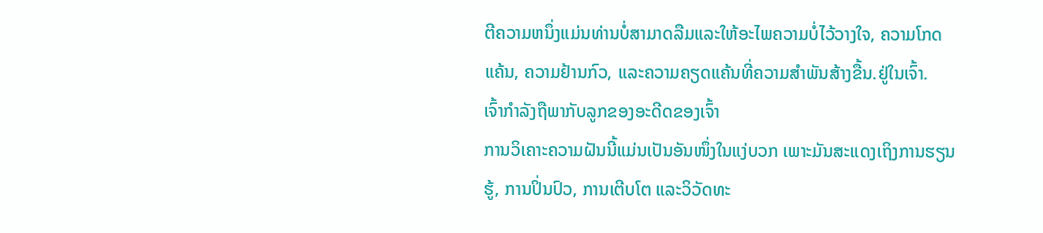ຕີຄວາມຫນຶ່ງແມ່ນທ່ານບໍ່ສາມາດລືມແລະໃຫ້ອະໄພຄວາມບໍ່ໄວ້ວາງໃຈ, ຄວາມໂກດແຄ້ນ, ຄວາມຢ້ານກົວ, ແລະຄວາມຄຽດແຄ້ນທີ່ຄວາມສໍາພັນສ້າງຂື້ນ.ຢູ່ໃນເຈົ້າ.
ເຈົ້າກໍາລັງຖືພາກັບລູກຂອງອະດີດຂອງເຈົ້າ
ການວິເຄາະຄວາມຝັນນີ້ແມ່ນເປັນອັນໜຶ່ງໃນແງ່ບວກ ເພາະມັນສະແດງເຖິງການຮຽນຮູ້, ການປິ່ນປົວ, ການເຕີບໂຕ ແລະວິວັດທະ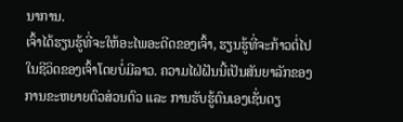ນາການ.
ເຈົ້າໄດ້ຮຽນຮູ້ທີ່ຈະໃຫ້ອະໄພອະດີດຂອງເຈົ້າ, ຮຽນຮູ້ທີ່ຈະກ້າວຕໍ່ໄປໃນຊີວິດຂອງເຈົ້າໂດຍບໍ່ມີລາວ. ຄວາມໄຝ່ຝັນນີ້ເປັນສັນຍາລັກຂອງການຂະຫຍາຍຕົວສ່ວນຕົວ ແລະ ການຮັບຮູ້ຕົນເອງເຊັ່ນດຽ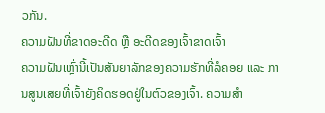ວກັນ.
ຄວາມຝັນທີ່ຂາດອະດີດ ຫຼື ອະດີດຂອງເຈົ້າຂາດເຈົ້າ
ຄວາມຝັນເຫຼົ່ານີ້ເປັນສັນຍາລັກຂອງຄວາມຮັກທີ່ລໍຄອຍ ແລະ ການສູນເສຍທີ່ເຈົ້າຍັງຄິດຮອດຢູ່ໃນຕົວຂອງເຈົ້າ. ຄວາມສໍາ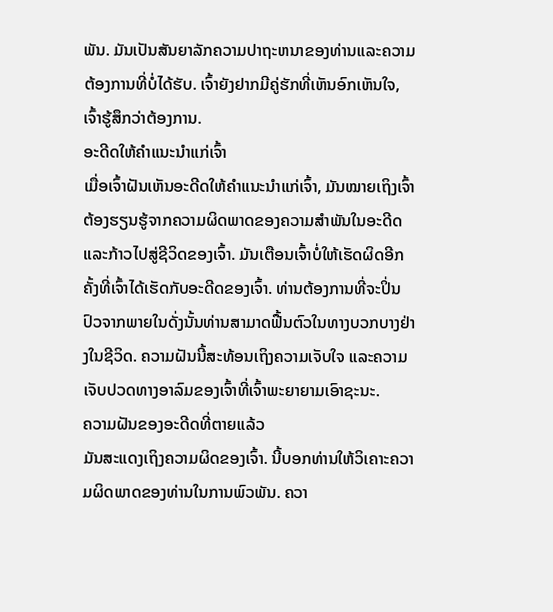ພັນ. ມັນເປັນສັນຍາລັກຄວາມປາຖະຫນາຂອງທ່ານແລະຄວາມຕ້ອງການທີ່ບໍ່ໄດ້ຮັບ. ເຈົ້າຍັງຢາກມີຄູ່ຮັກທີ່ເຫັນອົກເຫັນໃຈ, ເຈົ້າຮູ້ສຶກວ່າຕ້ອງການ.
ອະດີດໃຫ້ຄຳແນະນຳແກ່ເຈົ້າ
ເມື່ອເຈົ້າຝັນເຫັນອະດີດໃຫ້ຄຳແນະນຳແກ່ເຈົ້າ, ມັນໝາຍເຖິງເຈົ້າຕ້ອງຮຽນຮູ້ຈາກຄວາມຜິດພາດຂອງຄວາມສຳພັນໃນອະດີດ ແລະກ້າວໄປສູ່ຊີວິດຂອງເຈົ້າ. ມັນເຕືອນເຈົ້າບໍ່ໃຫ້ເຮັດຜິດອີກຄັ້ງທີ່ເຈົ້າໄດ້ເຮັດກັບອະດີດຂອງເຈົ້າ. ທ່ານຕ້ອງການທີ່ຈະປິ່ນປົວຈາກພາຍໃນດັ່ງນັ້ນທ່ານສາມາດຟື້ນຕົວໃນທາງບວກບາງຢ່າງໃນຊີວິດ. ຄວາມຝັນນີ້ສະທ້ອນເຖິງຄວາມເຈັບໃຈ ແລະຄວາມເຈັບປວດທາງອາລົມຂອງເຈົ້າທີ່ເຈົ້າພະຍາຍາມເອົາຊະນະ.
ຄວາມຝັນຂອງອະດີດທີ່ຕາຍແລ້ວ
ມັນສະແດງເຖິງຄວາມຜິດຂອງເຈົ້າ. ນີ້ບອກທ່ານໃຫ້ວິເຄາະຄວາມຜິດພາດຂອງທ່ານໃນການພົວພັນ. ຄວາ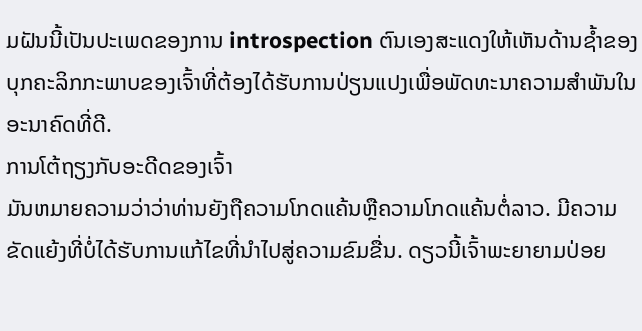ມຝັນນີ້ເປັນປະເພດຂອງການ introspection ຕົນເອງສະແດງໃຫ້ເຫັນດ້ານຊ້ຳຂອງບຸກຄະລິກກະພາບຂອງເຈົ້າທີ່ຕ້ອງໄດ້ຮັບການປ່ຽນແປງເພື່ອພັດທະນາຄວາມສໍາພັນໃນອະນາຄົດທີ່ດີ.
ການໂຕ້ຖຽງກັບອະດີດຂອງເຈົ້າ
ມັນຫມາຍຄວາມວ່າວ່າທ່ານຍັງຖືຄວາມໂກດແຄ້ນຫຼືຄວາມໂກດແຄ້ນຕໍ່ລາວ. ມີຄວາມຂັດແຍ້ງທີ່ບໍ່ໄດ້ຮັບການແກ້ໄຂທີ່ນໍາໄປສູ່ຄວາມຂົມຂື່ນ. ດຽວນີ້ເຈົ້າພະຍາຍາມປ່ອຍ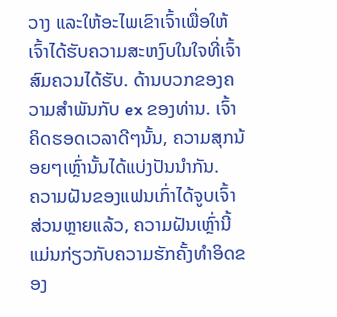ວາງ ແລະໃຫ້ອະໄພເຂົາເຈົ້າເພື່ອໃຫ້ເຈົ້າໄດ້ຮັບຄວາມສະຫງົບໃນໃຈທີ່ເຈົ້າສົມຄວນໄດ້ຮັບ. ດ້ານບວກຂອງຄວາມສໍາພັນກັບ ex ຂອງທ່ານ. ເຈົ້າຄິດຮອດເວລາດີໆນັ້ນ, ຄວາມສຸກນ້ອຍໆເຫຼົ່ານັ້ນໄດ້ແບ່ງປັນນຳກັນ.
ຄວາມຝັນຂອງແຟນເກົ່າໄດ້ຈູບເຈົ້າ
ສ່ວນຫຼາຍແລ້ວ, ຄວາມຝັນເຫຼົ່ານີ້ແມ່ນກ່ຽວກັບຄວາມຮັກຄັ້ງທຳອິດຂອງ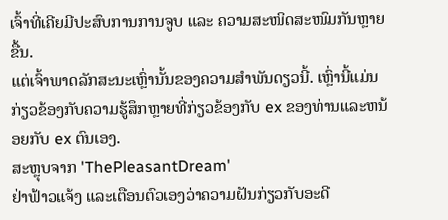ເຈົ້າທີ່ເຄີຍມີປະສົບການການຈູບ ແລະ ຄວາມສະໜິດສະໜົມກັນຫຼາຍຂື້ນ.
ແຕ່ເຈົ້າພາດລັກສະນະເຫຼົ່ານັ້ນຂອງຄວາມສຳພັນດຽວນີ້. ເຫຼົ່ານີ້ແມ່ນກ່ຽວຂ້ອງກັບຄວາມຮູ້ສຶກຫຼາຍທີ່ກ່ຽວຂ້ອງກັບ ex ຂອງທ່ານແລະຫນ້ອຍກັບ ex ຕົນເອງ.
ສະຫຼຸບຈາກ 'ThePleasantDream'
ຢ່າຟ້າວແຈ້ງ ແລະເຕືອນຕົວເອງວ່າຄວາມຝັນກ່ຽວກັບອະດີ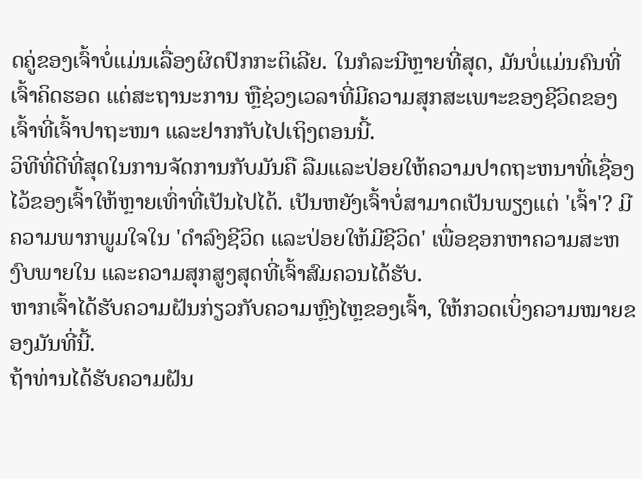ດຄູ່ຂອງເຈົ້າບໍ່ແມ່ນເລື່ອງຜິດປົກກະຕິເລີຍ. ໃນກໍລະນີຫຼາຍທີ່ສຸດ, ມັນບໍ່ແມ່ນຄົນທີ່ເຈົ້າຄິດຮອດ ແຕ່ສະຖານະການ ຫຼືຊ່ວງເວລາທີ່ມີຄວາມສຸກສະເພາະຂອງຊີວິດຂອງເຈົ້າທີ່ເຈົ້າປາຖະໜາ ແລະຢາກກັບໄປເຖິງຕອນນີ້.
ວິທີທີ່ດີທີ່ສຸດໃນການຈັດການກັບມັນຄື ລືມແລະປ່ອຍໃຫ້ຄວາມປາດຖະຫນາທີ່ເຊື່ອງໄວ້ຂອງເຈົ້າໃຫ້ຫຼາຍເທົ່າທີ່ເປັນໄປໄດ້. ເປັນຫຍັງເຈົ້າບໍ່ສາມາດເປັນພຽງແຕ່ 'ເຈົ້າ'? ມີຄວາມພາກພູມໃຈໃນ 'ດໍາລົງຊີວິດ ແລະປ່ອຍໃຫ້ມີຊີວິດ' ເພື່ອຊອກຫາຄວາມສະຫງົບພາຍໃນ ແລະຄວາມສຸກສູງສຸດທີ່ເຈົ້າສົມຄວນໄດ້ຮັບ.
ຫາກເຈົ້າໄດ້ຮັບຄວາມຝັນກ່ຽວກັບຄວາມຫຼົງໄຫຼຂອງເຈົ້າ, ໃຫ້ກວດເບິ່ງຄວາມໝາຍຂອງມັນທີ່ນີ້.
ຖ້າທ່ານໄດ້ຮັບຄວາມຝັນ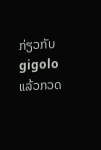ກ່ຽວກັບ gigolo ແລ້ວກວດ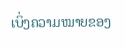ເບິ່ງຄວາມໝາຍຂອງ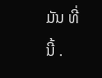ມັນ ທີ່ນີ້ .